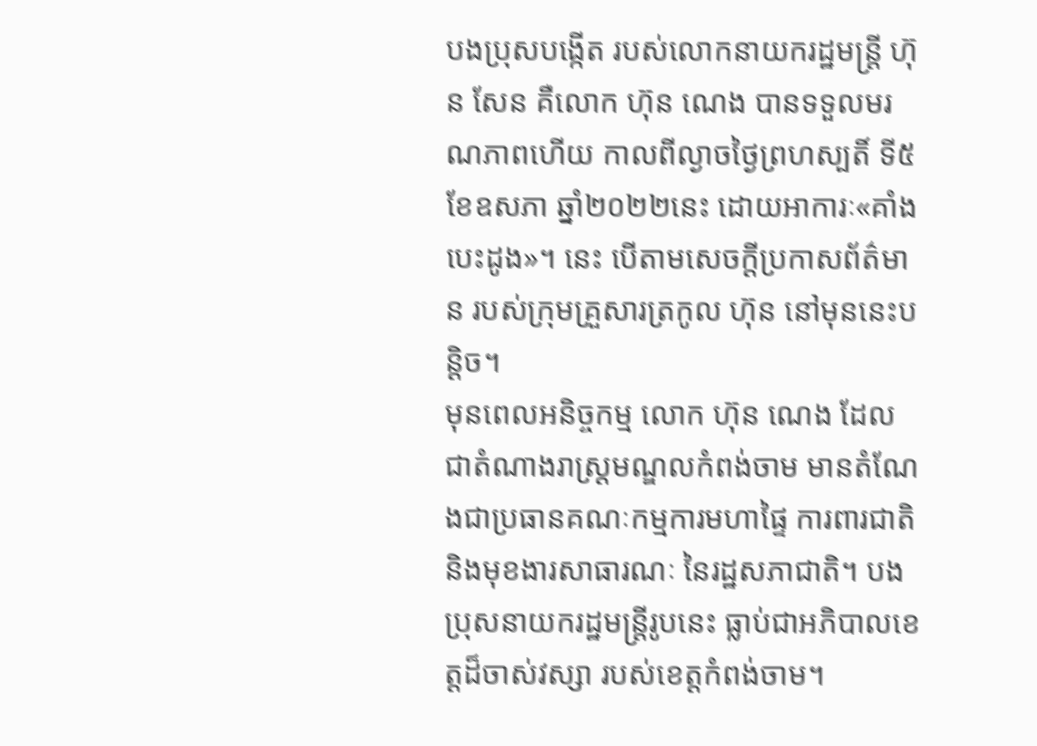បងប្រុសបង្កើត របស់លោកនាយករដ្ឋមន្ត្រី ហ៊ុន សែន គឺលោក ហ៊ុន ណេង បានទទួលមរណភាពហើយ កាលពីល្ងាចថ្ងៃព្រហស្បតិ៍ ទី៥ ខែឧសភា ឆ្នាំ២០២២នេះ ដោយអាការៈ«គាំងបេះដូង»។ នេះ បើតាមសេចក្ដីប្រកាសព័ត៌មាន របស់ក្រុមគ្រួសារត្រកូល ហ៊ុន នៅមុននេះបន្តិច។
មុនពេលអនិច្ចកម្ម លោក ហ៊ុន ណេង ដែលជាតំណាងរាស្ត្រមណ្ឌលកំពង់ចាម មានតំណែងជាប្រធានគណៈកម្មការមហាផ្ទៃ ការពារជាតិ និងមុខងារសាធារណៈ នៃរដ្ឋសភាជាតិ។ បងប្រុសនាយករដ្ឋមន្ត្រីរូបនេះ ធ្លាប់ជាអភិបាលខេត្តដ៏ចាស់វស្សា របស់ខេត្តកំពង់ចាម។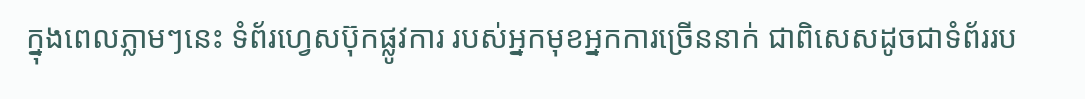ក្នុងពេលភ្លាមៗនេះ ទំព័រហ្វេសប៊ុកផ្លូវការ របស់អ្នកមុខអ្នកការច្រើននាក់ ជាពិសេសដូចជាទំព័ររប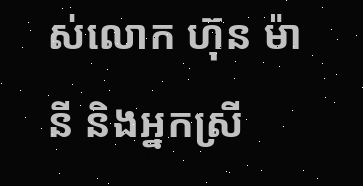ស់លោក ហ៊ុន ម៉ានី និងអ្នកស្រី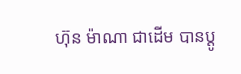ហ៊ុន ម៉ាណា ជាដើម បានប្ដូ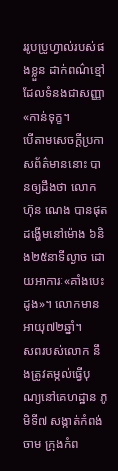ររូបប្រូហ្វាល់របស់ផងខ្លួន ដាក់ពណ៌ខ្មៅ ដែលទំនងជាសញ្ញា«កាន់ទុក្ខ។
បើតាមសេចក្ដីប្រកាសព័ត៌មាននោះ បានឲ្យដឹងថា លោក ហ៊ុន ណេង បានផុតដង្ហើមនៅម៉ោង ៦និង២៥នាទីល្ងាច ដោយអាការៈ«គាំងបេះដូង»។ លោកមានអាយុ៧២ឆ្នាំ។
សពរបស់លោក នឹងត្រូវតម្កល់ធ្វើបុណ្យនៅគេហដ្ឋាន ភូមិទី៧ សង្កាត់កំពង់ចាម ក្រុងកំព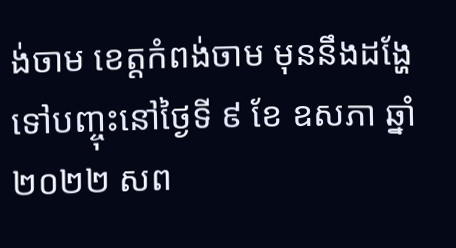ង់ចាម ខេត្តកំពង់ចាម មុននឹងដង្ហែទៅបញ្ចុះនៅថ្ងៃទី ៩ ខែ ឧសភា ឆ្នាំ ២០២២ សព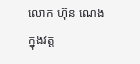លោក ហ៊ុន ណេង ក្នុងវត្ត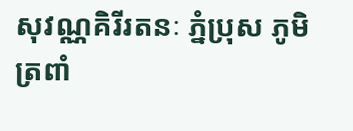សុវណ្ណគិរីរតនៈ ភ្នំប្រុស ភូមិត្រពាំ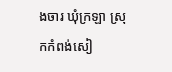ងចារ ឃុំក្រឡា ស្រុកកំពង់សៀ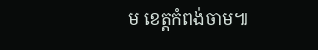ម ខេត្តកំពង់ចាម៕